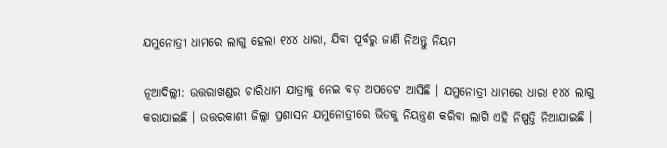ଯମୁନୋତ୍ରୀ ଧାମରେ ଲାଗୁ ହେଲା ୧୪୪ ଧାରା, ଯିବା ପୂର୍ବରୁ ଜାଣି ନିଅନ୍ତୁ ନିୟମ

ନୂଆଦିଲ୍ଲୀ: ଉତ୍ତରାଖଣ୍ଡର ଚାରିଧାମ ଯାତ୍ରାକୁ ନେଇ ବଡ଼ ଅପଡେଟ ଆସିଛି । ଯମୁନୋତ୍ରୀ ଧାମରେ ଧାରା ୧୪୪ ଲାଗୁ କରାଯାଇଛି । ଉତ୍ତରକାଶୀ ଜିଲ୍ଲା ପ୍ରଶାସନ ଯମୁନୋତ୍ରୀରେ ଭିଡକୁ ନିୟନ୍ତ୍ରଣ କରିବା ଲାଗି ଏହି ନିଷ୍ପତ୍ତି ନିଆଯାଇଛି ।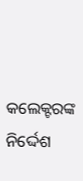କଲେକ୍ଟରଙ୍କ ନିର୍ଦ୍ଦେଶ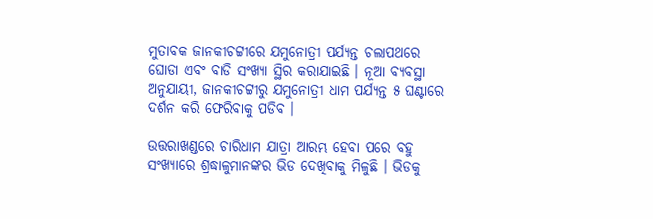ମୁତାବକ ଜାନକୀଚଟ୍ଟୀରେ ଯମୁନୋତ୍ରୀ ପର୍ଯ୍ୟନ୍ତ ଚଲାପଥରେ ଘୋଡା ଏବଂ ବାଡି ସଂଖ୍ୟା ସ୍ଥିର କରାଯାଇଛି । ନୂଆ ବ୍ୟବସ୍ଥା ଅନୁଯାୟୀ, ଜାନକୀଚଟ୍ଟୀରୁ ଯମୁନୋତ୍ରୀ ଧାମ ପର୍ଯ୍ୟନ୍ତ ୫ ଘଣ୍ଟାରେ ଦର୍ଶନ କରି ଫେରିବାକୁ ପଡିବ ।

ଉତ୍ତରାଖଣ୍ଡରେ ଚାରିଧାମ ଯାତ୍ରା ଆରମ୍ଭ ହେବା ପରେ ବହୁ ସଂଖ୍ୟାରେ ଶ୍ରଦ୍ଧାଳୁମାନଙ୍କର ଭିଡ ଦେଖିବାକୁ ମିଳୁଛି । ଭିଡକୁ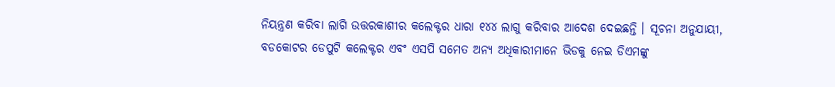ନିୟନ୍ତ୍ରଣ କରିବା ଲାଗି ଉତ୍ତରକାଶୀର କଲେକ୍ଟର ଧାରା ୧୪୪ ଲାଗୁ କରିବାର ଆଦେଶ ଦେଇଛନ୍ତି । ସୂଚନା ଅନୁଯାୟୀ, ବଡକୋଟର ଡେପୁଟି କଲେକ୍ଟର ଏବଂ ଏସପି ସମେତ ଅନ୍ୟ ଅଧିକାରୀମାନେ ଭିଡକୁ ନେଇ ଡିଏମଙ୍କୁ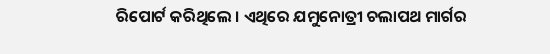ରିପୋର୍ଟ କରିଥିଲେ । ଏଥିରେ ଯମୁନୋତ୍ରୀ ଚଲାପଥ ମାର୍ଗର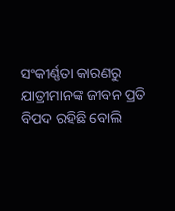ସଂକୀର୍ଣ୍ଣତା କାରଣରୁ ଯାତ୍ରୀମାନଙ୍କ ଜୀବନ ପ୍ରତି ବିପଦ ରହିଛି ବୋଲି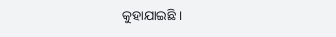କୁହାଯାଇଛି ।